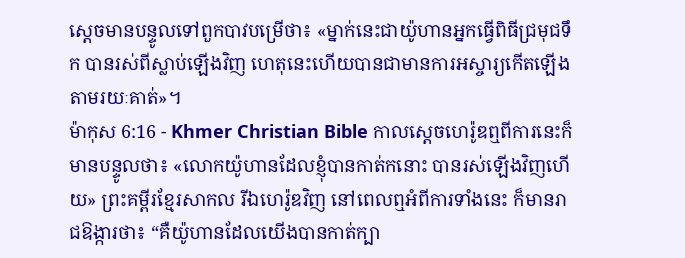ស្ដេចមានបន្ទូលទៅពួកបាវបម្រើថា៖ «ម្នាក់នេះជាយ៉ូហានអ្នកធ្វើពិធីជ្រមុជទឹក បានរស់ពីស្លាប់ឡើងវិញ ហេតុនេះហើយបានជាមានការអស្ចារ្យកើតឡើងតាមរយៈគាត់»។
ម៉ាកុស 6:16 - Khmer Christian Bible កាលស្ដេចហេរ៉ូឌឮពីការនេះក៏មានបន្ទូលថា៖ «លោកយ៉ូហានដែលខ្ញុំបានកាត់កនោះ បានរស់ឡើងវិញហើយ» ព្រះគម្ពីរខ្មែរសាកល រីឯហេរ៉ូឌវិញ នៅពេលឮអំពីការទាំងនេះ ក៏មានរាជឱង្ការថា៖ “គឺយ៉ូហានដែលយើងបានកាត់ក្បា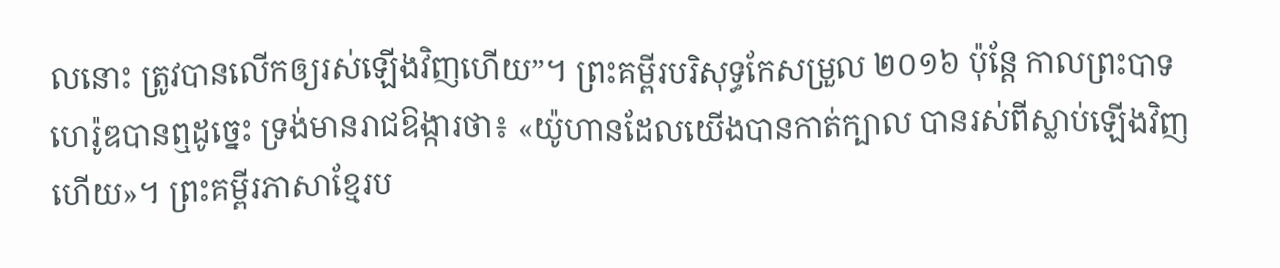លនោះ ត្រូវបានលើកឲ្យរស់ឡើងវិញហើយ”។ ព្រះគម្ពីរបរិសុទ្ធកែសម្រួល ២០១៦ ប៉ុន្តែ កាលព្រះបាទហេរ៉ូឌបានឮដូច្នេះ ទ្រង់មានរាជឱង្ការថា៖ «យ៉ូហានដែលយើងបានកាត់ក្បាល បានរស់ពីស្លាប់ឡើងវិញហើយ»។ ព្រះគម្ពីរភាសាខ្មែរប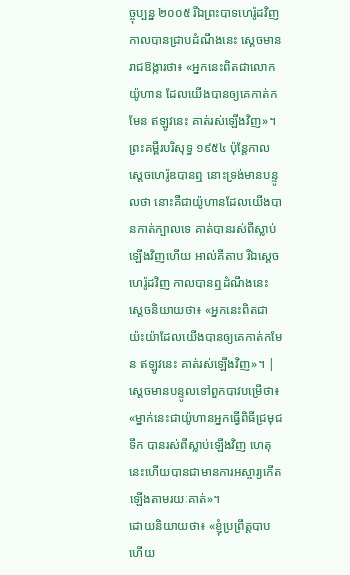ច្ចុប្បន្ន ២០០៥ រីឯព្រះបាទហេរ៉ូដវិញ កាលបានជ្រាបដំណឹងនេះ ស្ដេចមានរាជឱង្ការថា៖ «អ្នកនេះពិតជាលោកយ៉ូហាន ដែលយើងបានឲ្យគេកាត់កមែន ឥឡូវនេះ គាត់រស់ឡើងវិញ»។ ព្រះគម្ពីរបរិសុទ្ធ ១៩៥៤ ប៉ុន្តែកាលស្តេចហេរ៉ូឌបានឮ នោះទ្រង់មានបន្ទូលថា នោះគឺជាយ៉ូហានដែលយើងបានកាត់ក្បាលទេ គាត់បានរស់ពីស្លាប់ឡើងវិញហើយ អាល់គីតាប រីឯស្តេចហេរ៉ូដវិញ កាលបានឮដំណឹងនេះ ស្តេចនិយាយថា៖ «អ្នកនេះពិតជាយ៉ះយ៉ាដែលយើងបានឲ្យគេកាត់កមែន ឥឡូវនេះ គាត់រស់ឡើងវិញ»។ |
ស្ដេចមានបន្ទូលទៅពួកបាវបម្រើថា៖ «ម្នាក់នេះជាយ៉ូហានអ្នកធ្វើពិធីជ្រមុជទឹក បានរស់ពីស្លាប់ឡើងវិញ ហេតុនេះហើយបានជាមានការអស្ចារ្យកើតឡើងតាមរយៈគាត់»។
ដោយនិយាយថា៖ «ខ្ញុំប្រព្រឹត្តបាបហើយ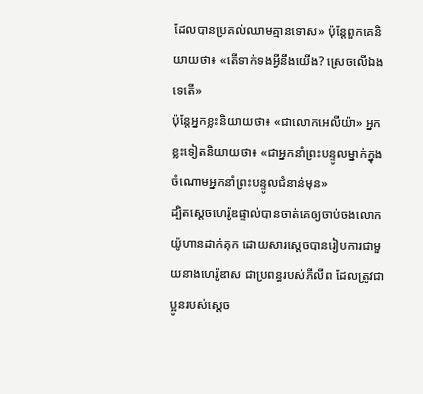ដែលបានប្រគល់ឈាមគ្មានទោស» ប៉ុន្ដែពួកគេនិយាយថា៖ «តើទាក់ទងអ្វីនឹងយើង? ស្រេចលើឯងទេតើ»
ប៉ុន្ដែអ្នកខ្លះនិយាយថា៖ «ជាលោកអេលីយ៉ា» អ្នកខ្លះទៀតនិយាយថា៖ «ជាអ្នកនាំព្រះបន្ទូលម្នាក់ក្នុងចំណោមអ្នកនាំព្រះបន្ទូលជំនាន់មុន»
ដ្បិតស្ដេចហេរ៉ូឌផ្ទាល់បានចាត់គេឲ្យចាប់ចងលោកយ៉ូហានដាក់គុក ដោយសារស្ដេចបានរៀបការជាមួយនាងហេរ៉ូឌាស ជាប្រពន្ធរបស់ភីលីព ដែលត្រូវជាប្អូនរបស់ស្ដេច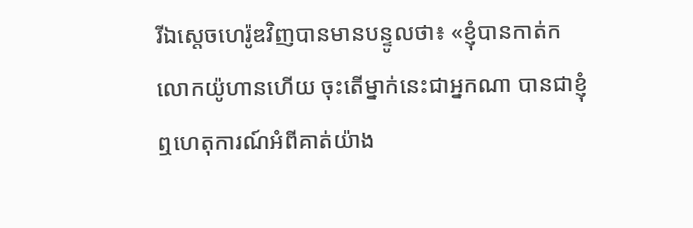រីឯស្ដេចហេរ៉ូឌវិញបានមានបន្ទូលថា៖ «ខ្ញុំបានកាត់កលោកយ៉ូហានហើយ ចុះតើម្នាក់នេះជាអ្នកណា បានជាខ្ញុំឮហេតុការណ៍អំពីគាត់យ៉ាង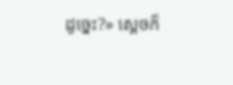ដូច្នេះ?» ស្ដេចក៏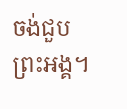ចង់ជួបព្រះអង្គ។